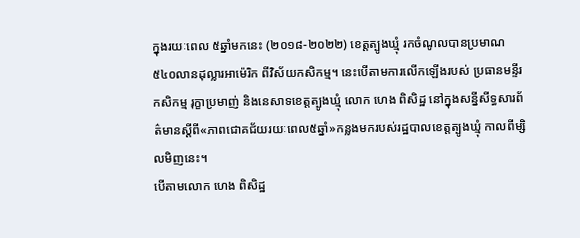ក្នុងរយៈពេល ៥ឆ្នាំមកនេះ (២០១៨-២០២២) ខេត្តត្បូងឃ្មុំ រកចំណូលបានប្រមាណ ៥៤០លានដុល្លារអាម៉េរិក ពីវិស័យកសិកម្ម។ នេះបើតាមការលើកឡើងរបស់ ប្រធានមន្ទីរកសិកម្ម រុក្ខាប្រមាញ់ និងនេសាទខេត្តត្បូងឃ្មុំ លោក ហេង ពិសិដ្ឋ នៅក្នុងសន្នីសីទ្ធសារព័ត៌មានស្តីពី«ភាពជោគជ័យរយៈពេល៥ឆ្នាំ»កន្លងមករបស់រដ្ឋបាលខេត្តត្បូងឃ្មុំ កាលពីម្សិលមិញនេះ។
បើតាមលោក ហេង ពិសិដ្ឋ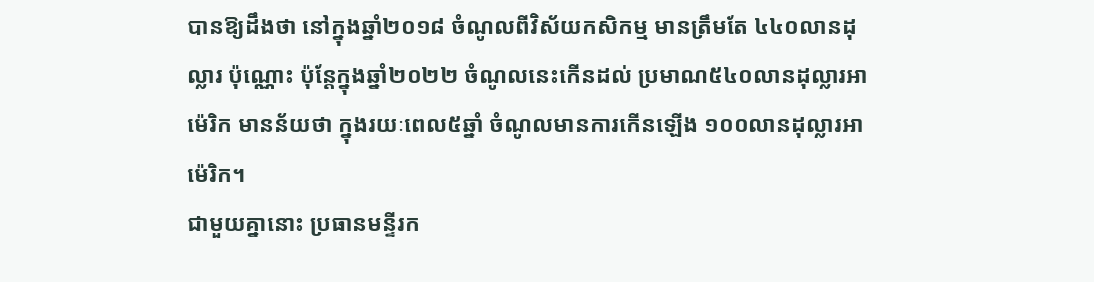បានឱ្យដឹងថា នៅក្នុងឆ្នាំ២០១៨ ចំណូលពីវិស័យកសិកម្ម មានត្រឹមតែ ៤៤០លានដុល្លារ ប៉ុណ្ណោះ ប៉ុន្តែក្នុងឆ្នាំ២០២២ ចំណូលនេះកើនដល់ ប្រមាណ៥៤០លានដុល្លារអាម៉េរិក មានន័យថា ក្នុងរយៈពេល៥ឆ្នាំ ចំណូលមានការកើនឡើង ១០០លានដុល្លារអាម៉េរិក។
ជាមួយគ្នានោះ ប្រធានមន្ទីរក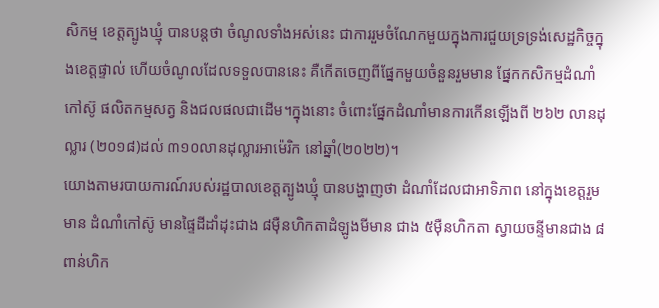សិកម្ម ខេត្តត្បូងឃ្មុំ បានបន្តថា ចំណូលទាំងអស់នេះ ជាការរួមចំណែកមួយក្នុងការជួយទ្រទ្រង់សេដ្ឋកិច្ចក្នុងខេត្តផ្ទាល់ ហើយចំណូលដែលទទួលបាននេះ គឺកើតចេញពីផ្នែកមួយចំនួនរួមមាន ផ្នែកកសិកម្មដំណាំកៅស៊ូ ផលិតកម្មសត្វ និងជលផលជាដើម។ក្នុងនោះ ចំពោះផ្នែកដំណាំមានការកើនឡើងពី ២៦២ លានដុល្លារ (២០១៨)ដល់ ៣១០លានដុល្លារអាម៉េរិក នៅឆ្នាំ(២០២២)។
យោងតាមរបាយការណ៍របស់រដ្ឋបាលខេត្តត្បូងឃ្មុំ បានបង្ហាញថា ដំណាំដែលជាអាទិភាព នៅក្នុងខេត្តរួមមាន ដំណាំកៅស៊ូ មានផ្ទៃដីដាំដុះជាង ៨ម៉ឺនហិកតាដំឡូងមីមាន ជាង ៥ម៉ឺនហិកតា ស្វាយចន្ទីមានជាង ៨ពាន់ហិក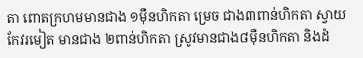តា ពោតក្រហមមានជាង ១ម៉ឺនហិកតា ម្រេច ជាង៣ពាន់ហិកតា ស្វាយកែវរមៀត មានជាង ២ពាន់ហិកតា ស្រូវមានជាង៨ម៉ឺនហិកតា និងដំ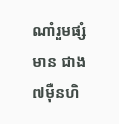ណាំរួមផ្សំមាន ជាង៧ម៉ឺនហិ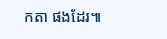កតា ផងដែរ៕